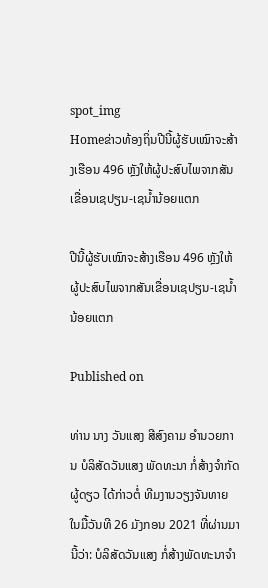spot_img
Homeຂ່າວທ້ອງຖິ່ນປີນີ້ຜູ້ຮັບເໝົາຈະສ້າງເຮືອນ 496 ຫຼັງໃຫ້ຜູ້ປະສົບໄພຈາກສັນເຂື່ອນເຊປຽນ-ເຊນໍ້ານ້ອຍແຕກ

ປີນີ້ຜູ້ຮັບເໝົາຈະສ້າງເຮືອນ 496 ຫຼັງໃຫ້ຜູ້ປະສົບໄພຈາກສັນເຂື່ອນເຊປຽນ-ເຊນໍ້ານ້ອຍແຕກ

Published on

ທ່ານ ນາງ ວັນແສງ ສີສົງຄາມ ອໍານວຍການ ບໍລິສັດວັນແສງ ພັດທະນາ ກໍ່ສ້າງຈໍາກັດຜູ້ດຽວ ໄດ້ກ່າວຕໍ່ ທີມງານວຽງຈັນທາຍ ໃນມື້ວັນທີ 26 ມັງກອນ 2021 ທີ່ຜ່ານມານີ້ວ່າ: ບໍລິສັດວັນແສງ ກໍ່ສ້າງພັດທະນາຈໍາ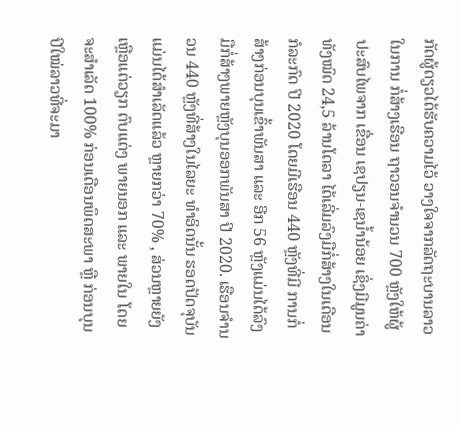ກັດຜູ້ດຽວໄດ້ຮັບຄວາມໄວ້ ວາງໃຈຈາກລັດຖະບານລາວໃນການ ກໍ່ສ້າງເຮືອນ ຖາວອນຈໍານວນ 700 ຫຼັງໃຫ້ຜູ້ປະສົບໄພຈາກ ເຂື່ອນ ເຊປຽນ-ເຊນໍ້ານ້ອຍ ເຊິ່ງມີມູນຄ່າທັງໝົດ 24,5 ລ້ານໂດລາ ໄດ້ເລີ່ມລົງມືກໍ່ສ້າງໃນເດືອນ ກໍລະກົດ ປີ 2020 ໂດຍມີເຮືອນ 440 ຫຼັງທີ່ມີ ການກໍ່ສ້າງກ່ອນບຸນເຂົ້າພັນສາ ແລະ ອີກ 56 ຫຼັງແມ່ນໄດ້ລົງມືກໍ່ສ້າງພາຍຫຼັງບຸນອອກພັນສາ ປີ 2020. ເຮືອນຈໍານວນ 440 ຫຼັງທີ່ສ້າງໃນໄລຍະ ທໍາອິດນັ້ນ ຮອດປັດຈຸບັນແມ່ນໄດ້ສໍາເລັດແລ້ວ ຫຼາຍກວ່າ 70% , ສ່ວນຫຼາຍຍັງເຫຼືອແຕ່ວຽກ ຕົບແຕ່ງ ພາຍນອກ ແລະ ພາຍໃນ ໂດຍຈະສໍາເລັດ 100% ກ່ອນເດືອນພຶດສະພາ ຫຼື ກ່ອນບຸນປີໃໝ່ລາວທີ່ຈະມາ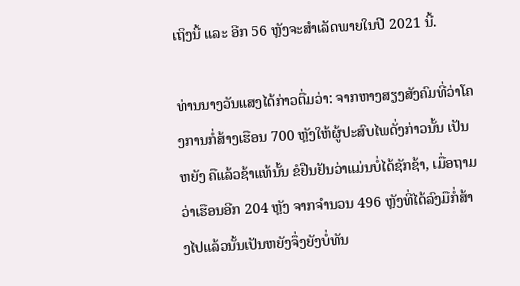ເຖິງນີ້ ແລະ ອີກ 56 ຫຼັງຈະສໍາເລັດພາຍໃນປີ 2021 ນີ້.

ທ່ານນາງວັນແສງໄດ້ກ່າວຕື່ມວ່າ: ຈາກຫາງສຽງສັງຄົມທີ່ວ່າໂຄງການກໍ່ສ້າງເຮືອນ 700 ຫຼັງໃຫ້ຜູ້ປະສົບໄພດັ່ງກ່າວນັ້ນ ເປັນຫຍັງ ຄືແລ້ວຊ້າແທ້ນັ້ນ ຂໍຢືນຢັນວ່າແມ່ນບໍ່ໄດ້ຊັກຊ້າ, ເມື່ອຖາມວ່າເຮືອນອີກ 204 ຫຼັງ ຈາກຈໍານວນ 496 ຫຼັງທີ່ໄດ້ລົງມືກໍ່ສ້າງໄປແລ້ວນັ້ນເປັນຫຍັງຈຶ່ງຍັງບໍ່ທັນ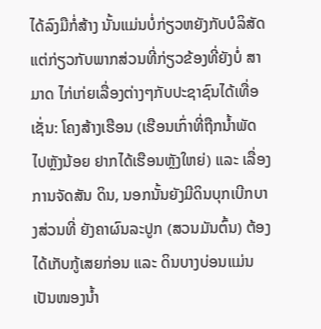ໄດ້ລົງມືກໍ່ສ້າງ ນັ້ນແມ່ນບໍ່ກ່ຽວຫຍັງກັບບໍລິສັດ ແຕ່ກ່ຽວກັບພາກສ່ວນທີ່ກ່ຽວຂ້ອງທີ່ຍັງບໍ່ ສາມາດ ໄກ່ເກ່ຍເລື່ອງຕ່າງໆກັບປະຊາຊົນໄດ້ເທື່ອ ເຊັ່ນ: ໂຄງສ້າງເຮືອນ (ເຮືອນເກົ່າທີ່ຖືກນໍ້າພັດໄປຫຼັງນ້ອຍ ຢາກໄດ້ເຮືອນຫຼັງໃຫຍ່) ແລະ ເລື່ອງການຈັດສັນ ດິນ, ນອກນັ້ນຍັງມີດິນບຸກເບີກບາງສ່ວນທີ່ ຍັງຄາຜົນລະປູກ (ສວນມັນຕົ້ນ) ຕ້ອງໄດ້ເກັບກູ້ເສຍກ່ອນ ແລະ ດິນບາງບ່ອນແມ່ນເປັນໜອງນໍ້າ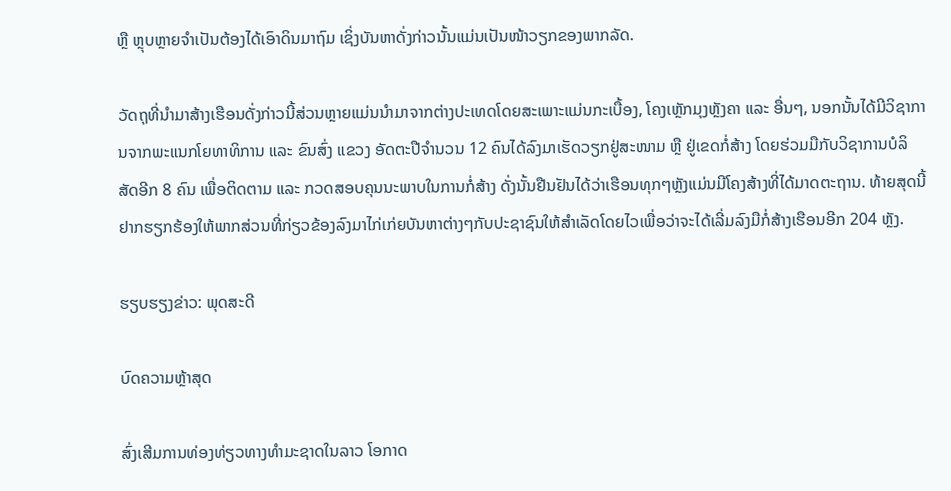ຫຼື ຫຼຸບຫຼາຍຈໍາເປັນຕ້ອງໄດ້ເອົາດິນມາຖົມ ເຊິ່ງບັນຫາດັ່ງກ່າວນັ້ນແມ່ນເປັນໜ້າວຽກຂອງພາກລັດ.

ວັດຖຸທີ່ນໍາມາສ້າງເຮືອນດັ່ງກ່າວນີ້ສ່ວນຫຼາຍແມ່ນນໍາມາຈາກຕ່າງປະເທດໂດຍສະເພາະແມ່ນກະເບື້ອງ, ໂຄງເຫຼັກມຸງຫຼັງຄາ ແລະ ອື່ນໆ, ນອກນັ້ນໄດ້ມີວິຊາການຈາກພະແນກໂຍທາທິການ ແລະ ຂົນສົ່ງ ແຂວງ ອັດຕະປືຈໍານວນ 12 ຄົນໄດ້ລົງມາເຮັດວຽກຢູ່ສະໜາມ ຫຼື ຢູ່ເຂດກໍ່ສ້າງ ໂດຍຮ່ວມມືກັບວິຊາການບໍລິສັດອີກ 8 ຄົນ ເພື່ອຕິດຕາມ ແລະ ກວດສອບຄຸນນະພາບໃນການກໍ່ສ້າງ ດັ່ງນັ້ນຢືນຢັນໄດ້ວ່າເຮືອນທຸກໆຫຼັງແມ່ນມີໂຄງສ້າງທີ່ໄດ້ມາດຕະຖານ. ທ້າຍສຸດນີ້ຢາກຮຽກຮ້ອງໃຫ້ພາກສ່ວນທີ່ກ່ຽວຂ້ອງລົງມາໄກ່ເກ່ຍບັນຫາຕ່າງໆກັບປະຊາຊົນໃຫ້ສໍາເລັດໂດຍໄວເພື່ອວ່າຈະໄດ້ເລີ່ມລົງມືກໍ່ສ້າງເຮືອນອີກ 204 ຫຼັງ.

ຮຽບຮຽງຂ່າວ: ພຸດສະດີ

ບົດຄວາມຫຼ້າສຸດ

ສົ່ງເສີມການທ່ອງທ່ຽວທາງທຳມະຊາດໃນລາວ ໂອກາດ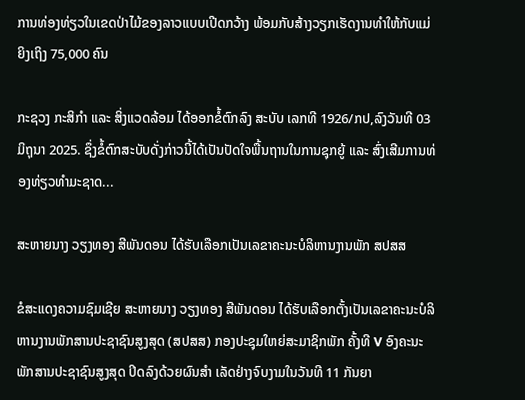ການທ່ອງທ່ຽວໃນເຂດປ່າໄມ້ຂອງລາວແບບເປີດກວ້າງ ພ້ອມກັບສ້າງວຽກເຮັດງານທຳໃຫ້ກັບແມ່ຍິງເຖິງ 75,000 ຄົນ

ກະຊວງ ກະສິກໍາ ແລະ ສິ່ງແວດລ້ອມ ໄດ້ອອກຂໍ້ຕົກລົງ ສະບັບ ເລກທີ 1926/ກປ,ລົງວັນທີ 03 ມິຖຸນາ 2025. ຊຶ່ງຂໍ້ຕົກສະບັບດັ່ງກ່າວນີ້ໄດ້ເປັນປັດໃຈພື້ນຖານໃນການຊຸກຍູ້ ແລະ ສົ່ງເສີມການທ່ອງທ່ຽວທຳມະຊາດ...

ສະຫາຍນາງ ວຽງທອງ ສີພັນດອນ ໄດ້ຮັບເລືອກເປັນເລຂາຄະນະບໍລິຫານງານພັກ ສປສສ

ຂໍສະແດງຄວາມຊົມເຊີຍ ສະຫາຍນາງ ວຽງທອງ ສີພັນດອນ ໄດ້ຮັບເລືອກຕັ້ງເປັນເລຂາຄະນະບໍລິຫານງານພັກສານປະຊາຊົນສູງສຸດ (ສປສສ) ກອງປະຊຸມໃຫຍ່ສະມາຊິກພັກ ຄັ້ງທີ V ອົງຄະນະພັກສານປະຊາຊົນສູງສຸດ ປິດລົງດ້ວຍຜົນສຳ ເລັດຢ່າງຈົບງາມໃນວັນທີ 11 ກັນຍາ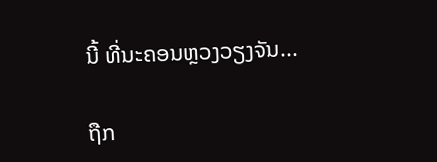ນີ້ ທີ່ນະຄອນຫຼວງວຽງຈັນ...

ຖືກ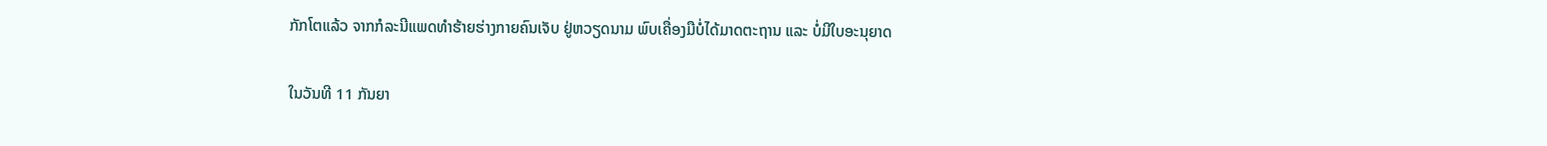ກັກໂຕແລ້ວ ຈາກກໍລະນີແພດທຳຮ້າຍຮ່າງກາຍຄົນເຈັບ ຢູ່ຫວຽດນາມ ພົບເຄື່ອງມືບໍ່ໄດ້ມາດຕະຖານ ແລະ ບໍ່ມີໃບອະນຸຍາດ

ໃນວັນທີ 11 ກັນຍາ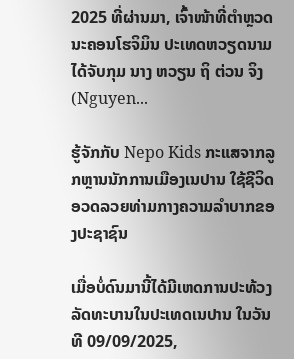2025 ທີ່ຜ່ານມາ, ເຈົ້າໜ້າທີ່ຕຳຫຼວດນະຄອນໂຮຈິມິນ ປະເທດຫວຽດນາມ ໄດ້ຈັບກຸມ ນາງ ຫວຽນ ຖິ ຕ່ວນ ຈິງ (Nguyen...

ຮູ້ຈັກກັບ Nepo Kids ກະແສຈາກລູກຫຼານນັກການເມືອງເນປານ ໃຊ້ຊີວິດອວດລວຍທ່າມກາງຄວາມລຳບາກຂອງປະຊາຊົນ

ເມື່ອບໍ່ດົນມານີ້ໄດ້ມີເຫດການປະທ້ວງລັດທະບານໃນປະເທດເນປານ ໃນວັນທີ 09/09/2025,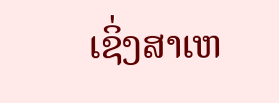ເຊິ່ງສາເຫ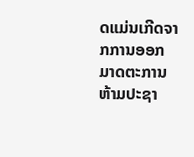ດແມ່ນເກີດຈາກການອອກມາດຕະການຫ້າມປະຊາ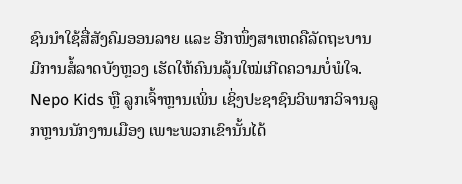ຊົນນໍາໃຊ້ສື່ສັງຄົມອອນລາຍ ແລະ ອີກໜຶ່ງສາເຫດຄືລັດຖະບານ ມີການສໍ້ລາດບັງຫຼວງ ເຮັດໃຫ້ຄົນນລຸ້ນໃໝ່ເກີດຄວາມບໍ່ພໍໃຈ. Nepo Kids ຫຼື ລູກເຈົ້າຫຼານເພິ່ນ ເຊິ່ງປະຊາຊົນວິພາກວິຈານລູກຫຼານນັກງານເມືອງ ເພາະພວກເຂົານັ້ນໄດ້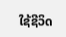ໃຊ້ຊີວິດ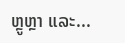ຫຼູຫຼາ ແລະ...